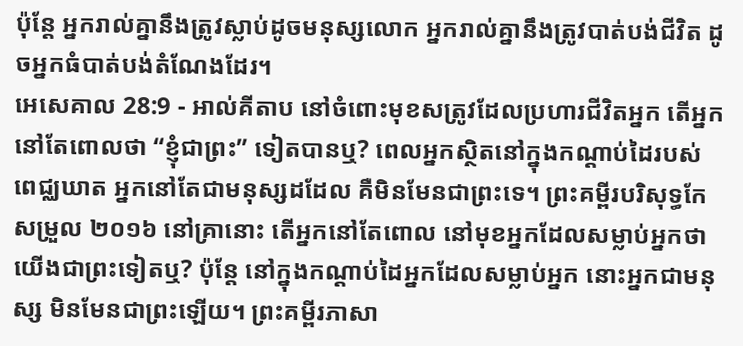ប៉ុន្តែ អ្នករាល់គ្នានឹងត្រូវស្លាប់ដូចមនុស្សលោក អ្នករាល់គ្នានឹងត្រូវបាត់បង់ជីវិត ដូចអ្នកធំបាត់បង់តំណែងដែរ។
អេសេគាល 28:9 - អាល់គីតាប នៅចំពោះមុខសត្រូវដែលប្រហារជីវិតអ្នក តើអ្នកនៅតែពោលថា “ខ្ញុំជាព្រះ” ទៀតបានឬ? ពេលអ្នកស្ថិតនៅក្នុងកណ្ដាប់ដៃរបស់ពេជ្ឈឃាត អ្នកនៅតែជាមនុស្សដដែល គឺមិនមែនជាព្រះទេ។ ព្រះគម្ពីរបរិសុទ្ធកែសម្រួល ២០១៦ នៅគ្រានោះ តើអ្នកនៅតែពោល នៅមុខអ្នកដែលសម្លាប់អ្នកថា យើងជាព្រះទៀតឬ? ប៉ុន្តែ នៅក្នុងកណ្ដាប់ដៃអ្នកដែលសម្លាប់អ្នក នោះអ្នកជាមនុស្ស មិនមែនជាព្រះឡើយ។ ព្រះគម្ពីរភាសា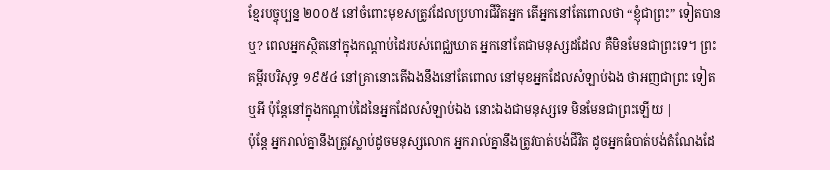ខ្មែរបច្ចុប្បន្ន ២០០៥ នៅចំពោះមុខសត្រូវដែលប្រហារជីវិតអ្នក តើអ្នកនៅតែពោលថា “ខ្ញុំជាព្រះ” ទៀតបានឬ? ពេលអ្នកស្ថិតនៅក្នុងកណ្ដាប់ដៃរបស់ពេជ្ឈឃាត អ្នកនៅតែជាមនុស្សដដែល គឺមិនមែនជាព្រះទេ។ ព្រះគម្ពីរបរិសុទ្ធ ១៩៥៤ នៅគ្រានោះតើឯងនឹងនៅតែពោល នៅមុខអ្នកដែលសំឡាប់ឯង ថាអញជាព្រះ ទៀតឬអី ប៉ុន្តែនៅក្នុងកណ្តាប់ដៃនៃអ្នកដែលសំឡាប់ឯង នោះឯងជាមនុស្សទេ មិនមែនជាព្រះឡើយ |
ប៉ុន្តែ អ្នករាល់គ្នានឹងត្រូវស្លាប់ដូចមនុស្សលោក អ្នករាល់គ្នានឹងត្រូវបាត់បង់ជីវិត ដូចអ្នកធំបាត់បង់តំណែងដែ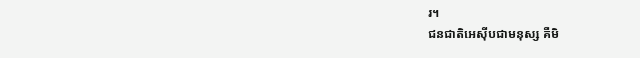រ។
ជនជាតិអេស៊ីបជាមនុស្ស គឺមិ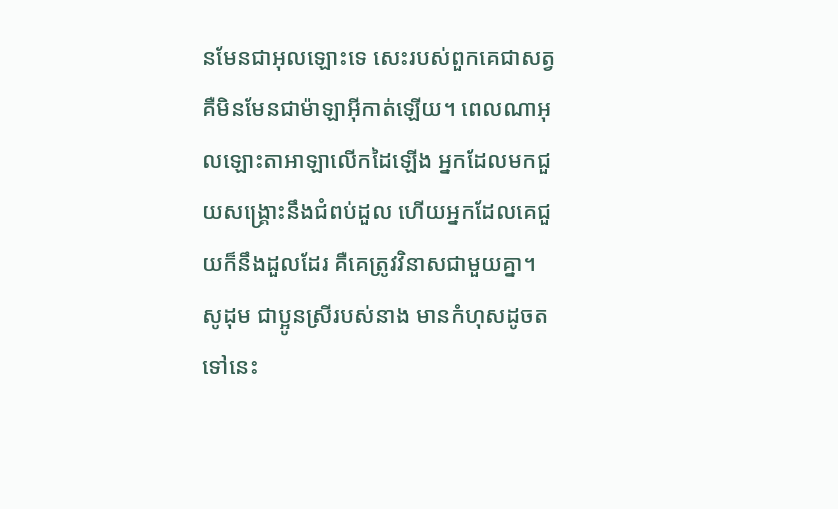នមែនជាអុលឡោះទេ សេះរបស់ពួកគេជាសត្វ គឺមិនមែនជាម៉ាឡាអ៊ីកាត់ឡើយ។ ពេលណាអុលឡោះតាអាឡាលើកដៃឡើង អ្នកដែលមកជួយសង្គ្រោះនឹងជំពប់ដួល ហើយអ្នកដែលគេជួយក៏នឹងដួលដែរ គឺគេត្រូវវិនាសជាមួយគ្នា។
សូដុម ជាប្អូនស្រីរបស់នាង មានកំហុសដូចតទៅនេះ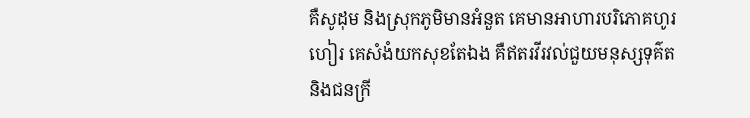គឺសូដុម និងស្រុកភូមិមានអំនួត គេមានអាហារបរិភោគហូរហៀរ គេសំងំយកសុខតែឯង គឺឥតរវីរវល់ជួយមនុស្សទុគ៌ត និងជនក្រី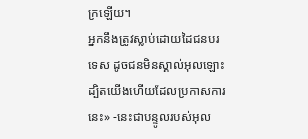ក្រឡើយ។
អ្នកនឹងត្រូវស្លាប់ដោយដៃជនបរទេស ដូចជនមិនស្គាល់អុលឡោះ ដ្បិតយើងហើយដែលប្រកាសការនេះ» -នេះជាបន្ទូលរបស់អុល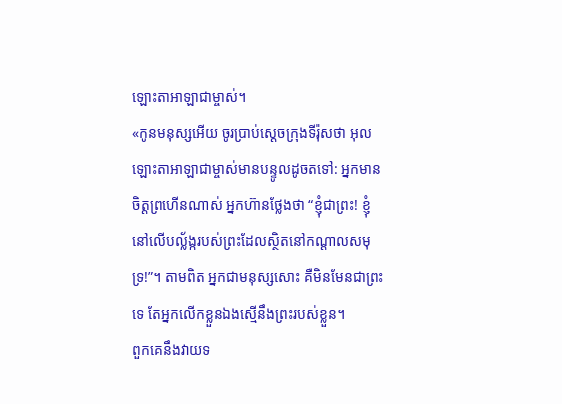ឡោះតាអាឡាជាម្ចាស់។
«កូនមនុស្សអើយ ចូរប្រាប់ស្ដេចក្រុងទីរ៉ុសថា អុលឡោះតាអាឡាជាម្ចាស់មានបន្ទូលដូចតទៅ: អ្នកមានចិត្តព្រហើនណាស់ អ្នកហ៊ានថ្លែងថា “ខ្ញុំជាព្រះ! ខ្ញុំនៅលើបល្ល័ង្ករបស់ព្រះដែលស្ថិតនៅកណ្ដាលសមុទ្រ!”។ តាមពិត អ្នកជាមនុស្សសោះ គឺមិនមែនជាព្រះទេ តែអ្នកលើកខ្លួនឯងស្មើនឹងព្រះរបស់ខ្លួន។
ពួកគេនឹងវាយទ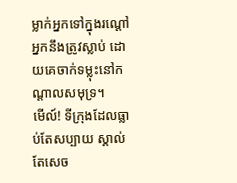ម្លាក់អ្នកទៅក្នុងរណ្ដៅ អ្នកនឹងត្រូវស្លាប់ ដោយគេចាក់ទម្លុះនៅកណ្ដាលសមុទ្រ។
មើល៍! ទីក្រុងដែលធ្លាប់តែសប្បាយ ស្គាល់តែសេច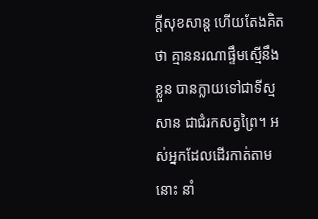ក្ដីសុខសាន្ត ហើយតែងគិតថា គ្មាននរណាផ្ទឹមស្មើនឹងខ្លួន បានក្លាយទៅជាទីស្មសាន ជាជំរកសត្វព្រៃ។ អស់អ្នកដែលដើរកាត់តាមនោះ នាំ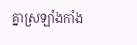គ្នាស្រឡាំងកាំង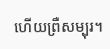ហើយព្រឺសម្បុរ។